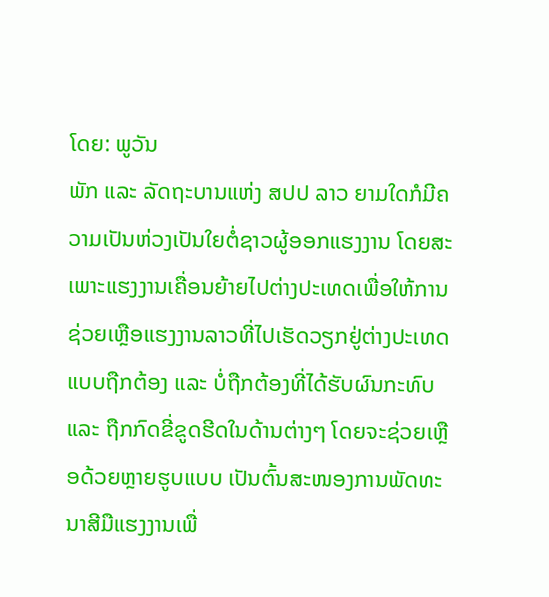ໂດຍ: ພູວັນ
ພັກ ແລະ ລັດຖະບານແຫ່ງ ສປປ ລາວ ຍາມໃດກໍມີຄວາມເປັນຫ່ວງເປັນໃຍຕໍ່ຊາວຜູ້ອອກແຮງງານ ໂດຍສະເພາະແຮງງານເຄື່ອນຍ້າຍໄປຕ່າງປະເທດເພື່ອໃຫ້ການຊ່ວຍເຫຼືອແຮງງານລາວທີ່ໄປເຮັດວຽກຢູ່ຕ່າງປະເທດແບບຖືກຕ້ອງ ແລະ ບໍ່ຖືກຕ້ອງທີ່ໄດ້ຮັບຜົນກະທົບ ແລະ ຖືກກົດຂີ່ຂູດຮີດໃນດ້ານຕ່າງໆ ໂດຍຈະຊ່ວຍເຫຼືອດ້ວຍຫຼາຍຮູບແບບ ເປັນຕົ້ນສະໜອງການພັດທະນາສີມືແຮງງານເພື່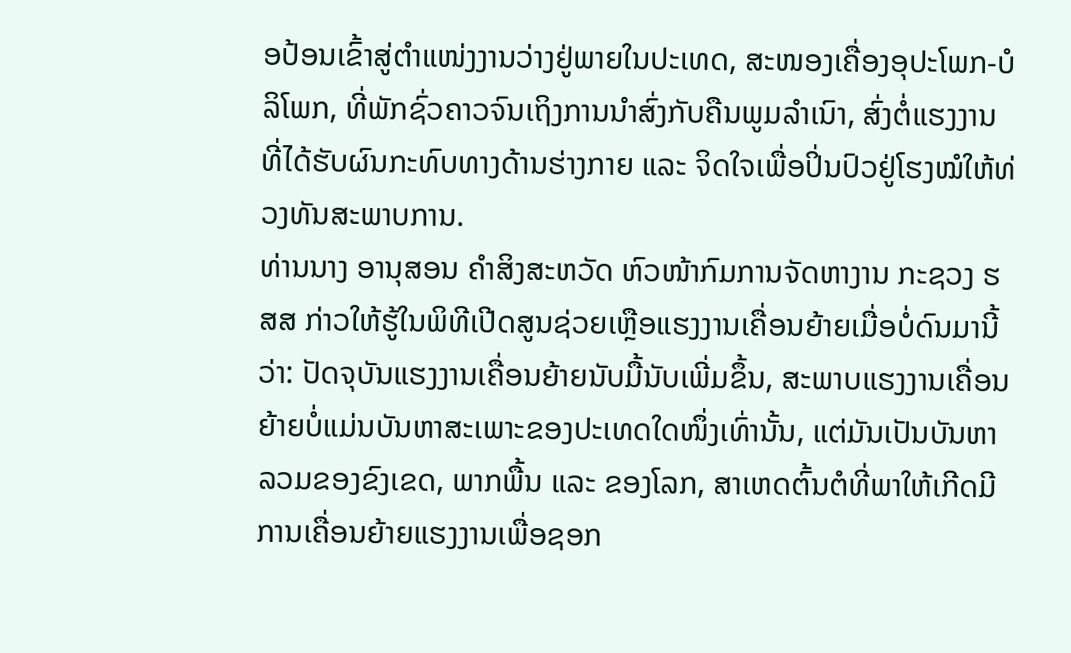ອປ້ອນເຂົ້າສູ່ຕຳແໜ່ງງານວ່າງຢູ່ພາຍໃນປະເທດ, ສະໜອງເຄື່ອງອຸປະໂພກ-ບໍລິໂພກ, ທີ່ພັກຊົ່ວຄາວຈົນເຖິງການນຳສົ່ງກັບຄືນພູມລຳເນົາ, ສົ່ງຕໍ່ແຮງງານທີ່ໄດ້ຮັບຜົນກະທົບທາງດ້ານຮ່າງກາຍ ແລະ ຈິດໃຈເພື່ອປິ່ນປົວຢູ່ໂຮງໝໍໃຫ້ທ່ວງທັນສະພາບການ.
ທ່ານນາງ ອານຸສອນ ຄຳສິງສະຫວັດ ຫົວໜ້າກົມການຈັດຫາງານ ກະຊວງ ຮສສ ກ່າວໃຫ້ຮູ້ໃນພິທີເປີດສູນຊ່ວຍເຫຼືອແຮງງານເຄື່ອນຍ້າຍເມື່ອບໍ່ດົນມານີ້ວ່າ: ປັດຈຸບັນແຮງງານເຄື່ອນຍ້າຍນັບມື້ນັບເພີ່ມຂຶ້ນ, ສະພາບແຮງງານເຄື່ອນຍ້າຍບໍ່ແມ່ນບັນຫາສະເພາະຂອງປະເທດໃດໜຶ່ງເທົ່ານັ້ນ, ແຕ່ມັນເປັນບັນຫາລວມຂອງຂົງເຂດ, ພາກພື້ນ ແລະ ຂອງໂລກ, ສາເຫດຕົ້ນຕໍທີ່ພາໃຫ້ເກີດມີການເຄື່ອນຍ້າຍແຮງງານເພື່ອຊອກ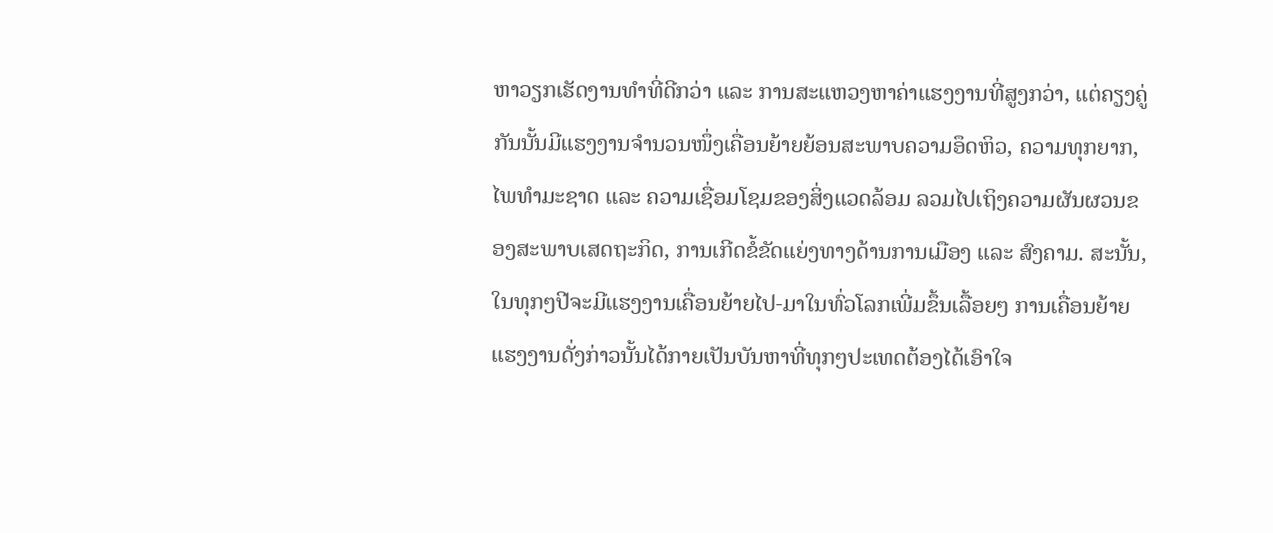ຫາວຽກເຮັດງານທຳທີ່ດີກວ່າ ແລະ ການສະແຫວງຫາຄ່າແຮງງານທີ່ສູງກວ່າ, ແຕ່ຄຽງຄູ່ກັນນັ້ນມີແຮງງານຈຳນວນໜຶ່ງເຄື່ອນຍ້າຍຍ້ອນສະພາບຄວາມອຶດຫິວ, ຄວາມທຸກຍາກ, ໄພທຳມະຊາດ ແລະ ຄວາມເຊື່ອມໂຊມຂອງສິ່ງແວດລ້ອມ ລວມໄປເຖິງຄວາມຜັນຜວນຂອງສະພາບເສດຖະກິດ, ການເກີດຂໍ້ຂັດແຍ່ງທາງດ້ານການເມືອງ ແລະ ສົງຄາມ. ສະນັ້ນ,ໃນທຸກໆປີຈະມີແຮງງານເຄື່ອນຍ້າຍໄປ-ມາໃນທົ່ວໂລກເພີ່ມຂຶ້ນເລື້ອຍໆ ການເຄື່ອນຍ້າຍແຮງງານດັ່ງກ່າວນັ້ນໄດ້ກາຍເປັນບັນຫາທີ່ທຸກໆປະເທດຕ້ອງໄດ້ເອົາໃຈ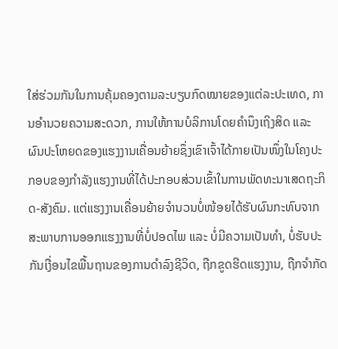ໃສ່ຮ່ວມກັນໃນການຄຸ້ມຄອງຕາມລະບຽບກົດໝາຍຂອງແຕ່ລະປະເທດ, ການອຳນວຍຄວາມສະດວກ, ການໃຫ້ການບໍລິການໂດຍຄຳນຶງເຖິງສິດ ແລະ ຜົນປະໂຫຍດຂອງແຮງງານເຄື່ອນຍ້າຍຊຶ່ງເຂົາເຈົ້າໄດ້ກາຍເປັນໜຶ່ງໃນໂຄງປະກອບຂອງກໍາລັງແຮງງານທີ່ໄດ້ປະກອບສ່ວນເຂົ້າໃນການພັດທະນາເສດຖະກິດ-ສັງຄົມ. ແຕ່ແຮງງານເຄື່ອນຍ້າຍຈໍານວນບໍ່ໜ້ອຍໄດ້ຮັບຜົນກະທົບຈາກສະພາບການອອກແຮງງານທີ່ບໍ່ປອດໄພ ແລະ ບໍ່ມີຄວາມເປັນທຳ, ບໍ່ຮັບປະກັນເງື່ອນໄຂພື້ນຖານຂອງການດຳລົງຊີວິດ, ຖືກຂູດຮີດແຮງງານ, ຖືກຈຳກັດ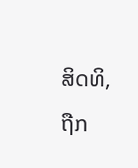ສິດທິ, ຖືກ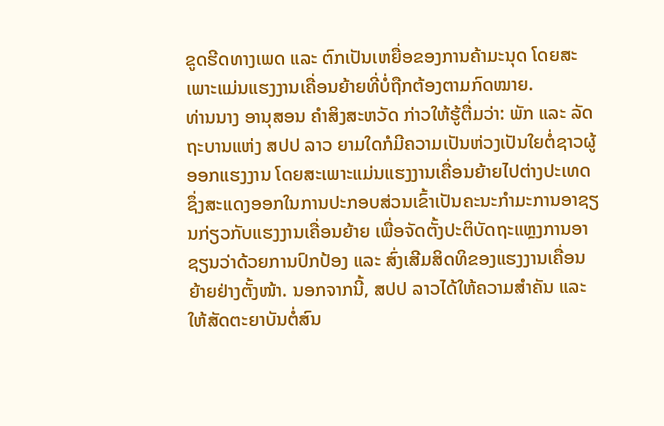ຂູດຮີດທາງເພດ ແລະ ຕົກເປັນເຫຍື່ອຂອງການຄ້າມະນຸດ ໂດຍສະເພາະແມ່ນແຮງງານເຄື່ອນຍ້າຍທີ່ບໍ່ຖືກຕ້ອງຕາມກົດໝາຍ.
ທ່ານນາງ ອານຸສອນ ຄຳສິງສະຫວັດ ກ່າວໃຫ້ຮູ້ຕື່ມວ່າ: ພັກ ແລະ ລັດຖະບານແຫ່ງ ສປປ ລາວ ຍາມໃດກໍມີຄວາມເປັນຫ່ວງເປັນໃຍຕໍ່ຊາວຜູ້ອອກແຮງງານ ໂດຍສະເພາະແມ່ນແຮງງານເຄື່ອນຍ້າຍໄປຕ່າງປະເທດຊຶ່ງສະແດງອອກໃນການປະກອບສ່ວນເຂົ້າເປັນຄະນະກຳມະການອາຊຽນກ່ຽວກັບແຮງງານເຄື່ອນຍ້າຍ ເພື່ອຈັດຕັ້ງປະຕິບັດຖະແຫຼງການອາຊຽນວ່າດ້ວຍການປົກປ້ອງ ແລະ ສົ່ງເສີມສິດທິຂອງແຮງງານເຄື່ອນຍ້າຍຢ່າງຕັ້ງໜ້າ. ນອກຈາກນີ້, ສປປ ລາວໄດ້ໃຫ້ຄວາມສໍາຄັນ ແລະ ໃຫ້ສັດຕະຍາບັນຕໍ່ສົນ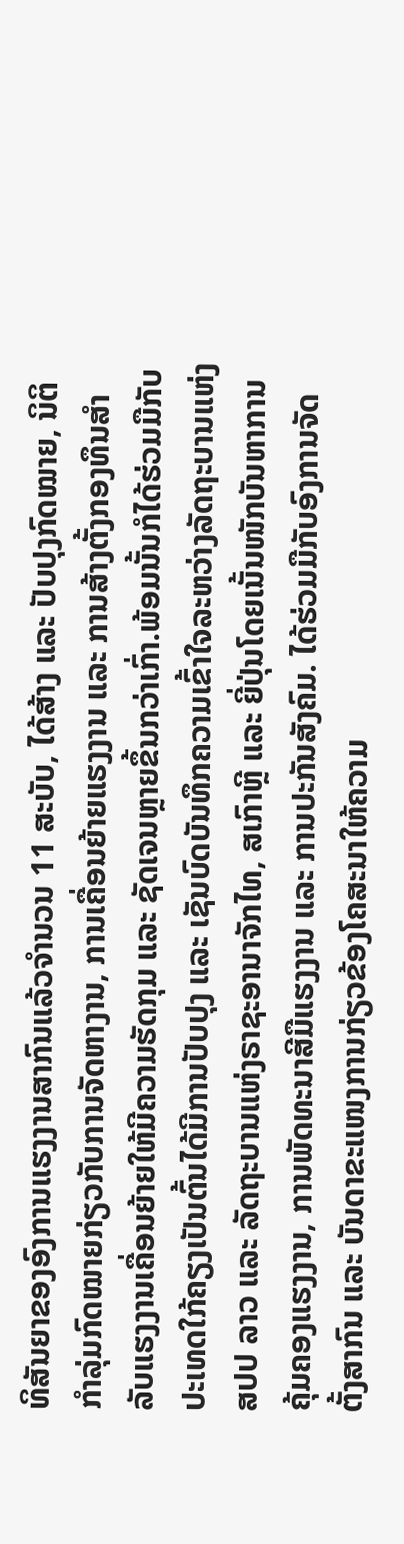ທິສັນຍາຂອງອົງການແຮງງານສາກົນແລ້ວຈໍານວນ 11 ສະບັບ, ໄດ້ສ້າງ ແລະ ປັບປຸງກົດໝາຍ, ນິຕິກຳລຸ່ມກົດໝາຍກ່ຽວກັບການຈັດຫາງານ, ການເຄື່ອນຍ້າຍແຮງງານ ແລະ ການສ້າງຕັ້ງກອງທຶນສໍາລັບແຮງງານເຄື່ອນຍ້າຍໃຫ້ມີຄວາມຮັດກຸມ ແລະ ຊັດເຈນຫຼາຍຂຶ້ນກວ່າເກົ່າ.ພ້ອມນັ້ນກໍໄດ້ຮ່ວມມືກັບປະເທດໃກ້ຄຽງເປັນຕົ້ນໄດ້ມີການປັບປຸງ ແລະ ເຊັນບົດບັນທຶກຄວາມເຂົ້າໃຈລະຫວ່າງລັດຖະບານແຫ່ງ ສປປ ລາວ ແລະ ລັດຖະບານແຫ່ງຣາຊະອານາຈັກໄທ, ສເກົາຫຼີ ແລະ ຍີ່ປຸ່ນໂດຍເນັ້ນໜັກບັນຫາການຄຸ້ມຄອງແຮງງານ, ການພັດທະນາສີມືແຮງງານ ແລະ ການປະກັນສັງຄົມ. ໄດ້ຮ່ວມມືກັບອົງການຈັດຕັ້ງສາກົນ ແລະ ບັນດາຂະແໜງການກ່ຽວຂ້ອງໂຄສະນາໃຫ້ຄວາມ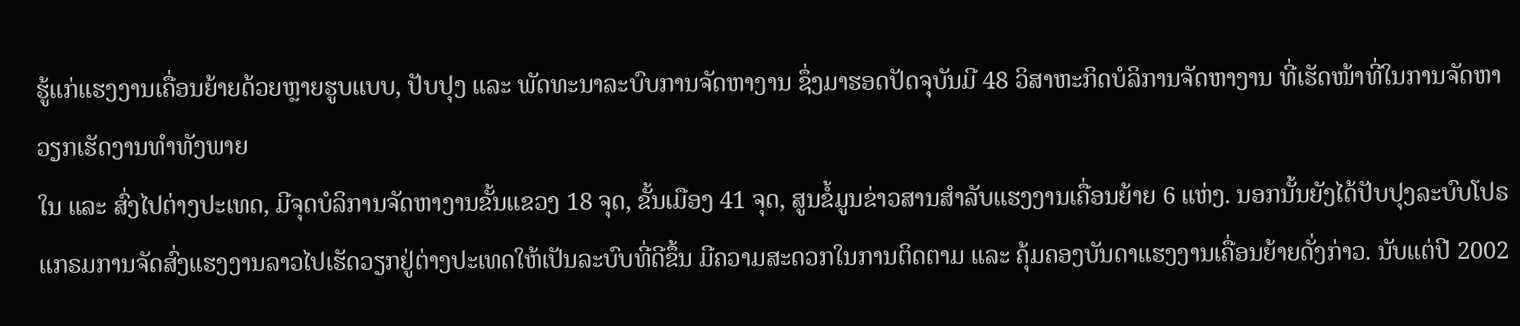ຮູ້ແກ່ແຮງງານເຄື່ອນຍ້າຍດ້ວຍຫຼາຍຮູບແບບ, ປັບປຸງ ແລະ ພັດທະນາລະບົບການຈັດຫາງານ ຊຶ່ງມາຮອດປັດຈຸບັນມີ 48 ວິສາຫະກິດບໍລິການຈັດຫາງານ ທີ່ເຮັດໜ້າທີ່ໃນການຈັດຫາວຽກເຮັດງານທໍາທັງພາຍ
ໃນ ແລະ ສົ່ງໄປຕ່າງປະເທດ, ມີຈຸດບໍລິການຈັດຫາງານຂັ້ນແຂວງ 18 ຈຸດ, ຂັ້ນເມືອງ 41 ຈຸດ, ສູນຂໍ້ມູນຂ່າວສານສໍາລັບແຮງງານເຄື່ອນຍ້າຍ 6 ແຫ່ງ. ນອກນັ້ນຍັງໄດ້ປັບປຸງລະບົບໂປຣແກຣມການຈັດສົ່ງແຮງງານລາວໄປເຮັດວຽກຢູ່ຕ່າງປະເທດໃຫ້ເປັນລະບົບທີ່ດີຂຶ້ນ ມີຄວາມສະດວກໃນການຕິດຕາມ ແລະ ຄຸ້ມຄອງບັນດາແຮງງານເຄື່ອນຍ້າຍດັ່ງກ່າວ. ນັບແຕ່ປີ 2002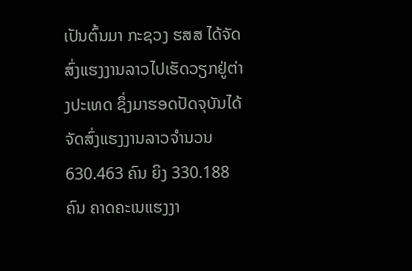ເປັນຕົ້ນມາ ກະຊວງ ຮສສ ໄດ້ຈັດສົ່ງແຮງງານລາວໄປເຮັດວຽກຢູ່ຕ່າງປະເທດ ຊຶ່ງມາຮອດປັດຈຸບັນໄດ້ຈັດສົ່ງແຮງງານລາວຈໍານວນ 630.463 ຄົນ ຍິງ 330.188 ຄົນ ຄາດຄະເນແຮງງາ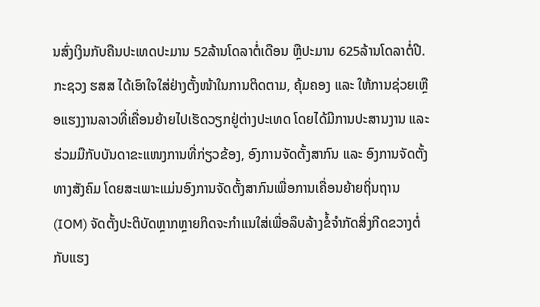ນສົ່ງເງິນກັບຄືນປະເທດປະມານ 52ລ້ານໂດລາຕໍ່ເດືອນ ຫຼືປະມານ 625ລ້ານໂດລາຕໍ່ປີ.
ກະຊວງ ຮສສ ໄດ້ເອົາໃຈໃສ່ຢ່າງຕັ້ງໜ້າໃນການຕິດຕາມ, ຄຸ້ມຄອງ ແລະ ໃຫ້ການຊ່ວຍເຫຼືອແຮງງານລາວທີ່ເຄື່ອນຍ້າຍໄປເຮັດວຽກຢູ່ຕ່າງປະເທດ ໂດຍໄດ້ມີການປະສານງານ ແລະ ຮ່ວມມືກັບບັນດາຂະແໜງການທີ່ກ່ຽວຂ້ອງ, ອົງການຈັດຕັ້ງສາກົນ ແລະ ອົງການຈັດຕັ້ງທາງສັງຄົມ ໂດຍສະເພາະແມ່ນອົງການຈັດຕັ້ງສາກົນເພື່ອການເຄື່ອນຍ້າຍຖິ່ນຖານ (IOM) ຈັດຕັ້ງປະຕິບັດຫຼາກຫຼາຍກິດຈະກຳແນໃສ່ເພື່ອລຶບລ້າງຂໍ້ຈຳກັດສິ່ງກີດຂວາງຕໍ່ກັບແຮງ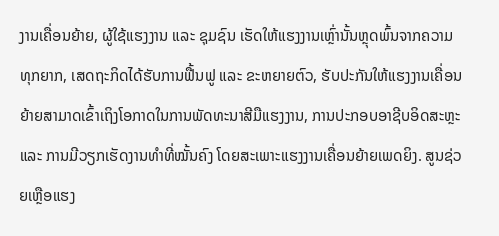ງານເຄື່ອນຍ້າຍ, ຜູ້ໃຊ້ແຮງງານ ແລະ ຊຸມຊົນ ເຮັດໃຫ້ແຮງງານເຫຼົ່ານັ້ນຫຼຸດພົ້ນຈາກຄວາມທຸກຍາກ, ເສດຖະກິດໄດ້ຮັບການຟື້ນຟູ ແລະ ຂະຫຍາຍຕົວ, ຮັບປະກັນໃຫ້ແຮງງານເຄື່ອນຍ້າຍສາມາດເຂົ້າເຖິງໂອກາດໃນການພັດທະນາສີມືແຮງງານ, ການປະກອບອາຊີບອິດສະຫຼະ ແລະ ການມີວຽກເຮັດງານທຳທີ່ໝັ້ນຄົງ ໂດຍສະເພາະແຮງງານເຄື່ອນຍ້າຍເພດຍິງ. ສູນຊ່ວຍເຫຼືອແຮງ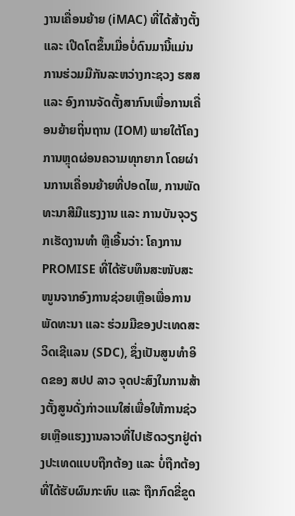ງານເຄື່ອນຍ້າຍ (iMAC) ທີ່ໄດ້ສ້າງຕັ້ງ ແລະ ເປີດໂຕຂຶ້ນເມື່ອບໍ່ດົນມານີ້ແມ່ນການຮ່ວມມືກັນລະຫວ່າງກະຊວງ ຮສສ ແລະ ອົງການຈັດຕັ້ງສາກົນເພື່ອການເຄື່ອນຍ້າຍຖິ່ນຖານ (IOM) ພາຍໃຕ້ໂຄງການຫຼຸດຜ່ອນຄວາມທຸກຍາກ ໂດຍຜ່ານການເຄື່ອນຍ້າຍທີ່ປອດໄພ, ການພັດທະນາສີມືແຮງງານ ແລະ ການບັນຈຸວຽກເຮັດງານທຳ ຫຼືເອີ້ນວ່າ: ໂຄງການ PROMISE ທີ່ໄດ້ຮັບທຶນສະໜັບສະໜູນຈາກອົງການຊ່ວຍເຫຼືອເພື່ອການພັດທະນາ ແລະ ຮ່ວມມືຂອງປະເທດສະວິດເຊີແລນ (SDC), ຊຶ່ງເປັນສູນທຳອິດຂອງ ສປປ ລາວ ຈຸດປະສົງໃນການສ້າງຕັ້ງສູນດັ່ງກ່າວແນໃສ່ເພື່ອໃຫ້ການຊ່ວຍເຫຼືອແຮງງານລາວທີ່ໄປເຮັດວຽກຢູ່ຕ່າງປະເທດແບບຖືກຕ້ອງ ແລະ ບໍ່ຖືກຕ້ອງ ທີ່ໄດ້ຮັບຜົນກະທົບ ແລະ ຖືກກົດຂີ່ຂູດ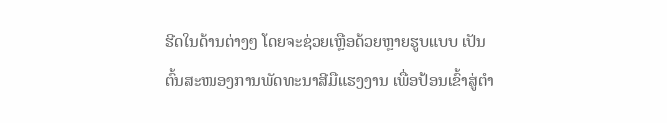ຮີດໃນດ້ານຕ່າງໆ ໂດຍຈະຊ່ວຍເຫຼືອດ້ວຍຫຼາຍຮູບແບບ ເປັນຕົ້ນສະໜອງການພັດທະນາສີມືແຮງງານ ເພື່ອປ້ອນເຂົ້າສູ່ຕຳ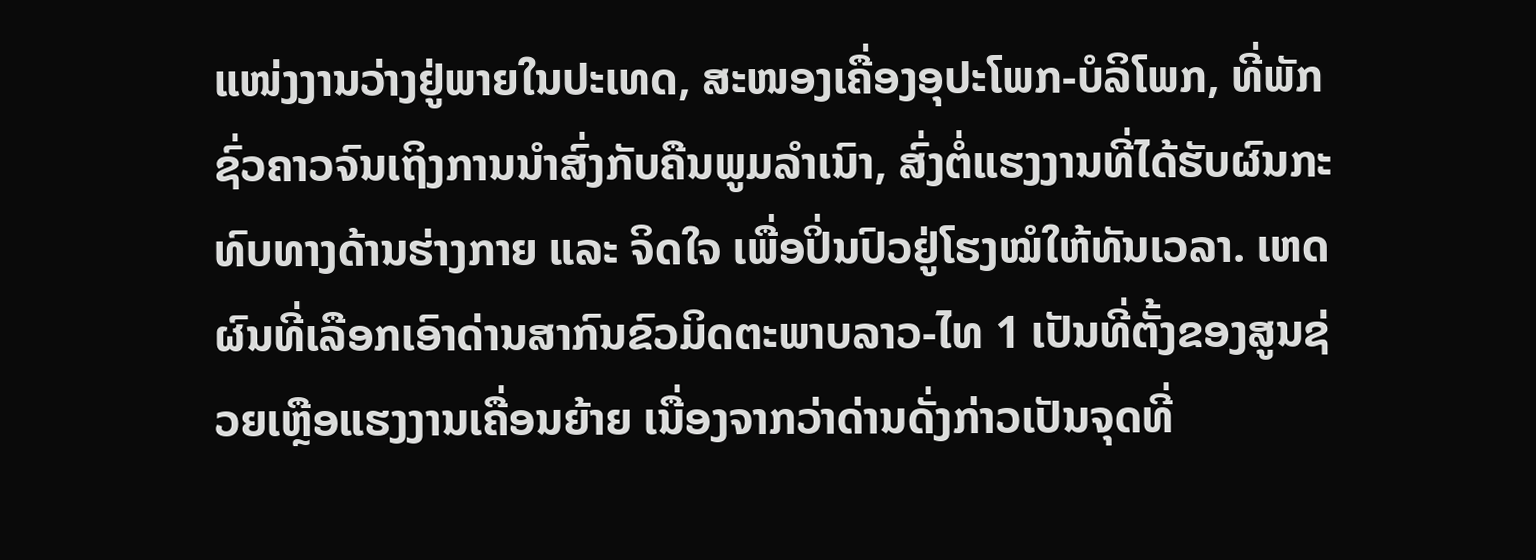ແໜ່ງງານວ່າງຢູ່ພາຍໃນປະເທດ, ສະໜອງເຄື່ອງອຸປະໂພກ-ບໍລິໂພກ, ທີ່ພັກຊົ່ວຄາວຈົນເຖິງການນຳສົ່ງກັບຄືນພູມລຳເນົາ, ສົ່ງຕໍ່ແຮງງານທີ່ໄດ້ຮັບຜົນກະທົບທາງດ້ານຮ່າງກາຍ ແລະ ຈິດໃຈ ເພື່ອປິ່ນປົວຢູ່ໂຮງໝໍໃຫ້ທັນເວລາ. ເຫດຜົນທີ່ເລືອກເອົາດ່ານສາກົນຂົວມິດຕະພາບລາວ-ໄທ 1 ເປັນທີ່ຕັ້ງຂອງສູນຊ່ວຍເຫຼືອແຮງງານເຄື່ອນຍ້າຍ ເນື່ອງຈາກວ່າດ່ານດັ່ງກ່າວເປັນຈຸດທີ່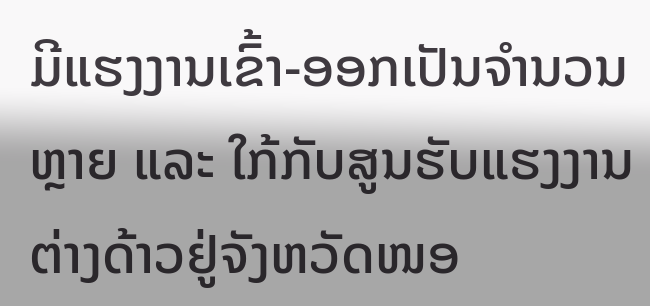ມີແຮງງານເຂົ້າ-ອອກເປັນຈໍານວນຫຼາຍ ແລະ ໃກ້ກັບສູນຮັບແຮງງານຕ່າງດ້າວຢູ່ຈັງຫວັດໜອ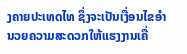ງຄາຍປະເທດໄທ ຊຶ່ງຈະເປັນເງື່ອນໄຂອຳນວຍຄວາມສະດວກໃຫ້ແຮງງານເຄື່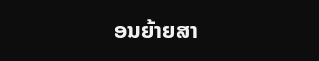ອນຍ້າຍສາ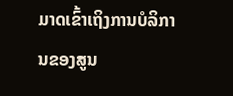ມາດເຂົ້າເຖິງການບໍລິການຂອງສູນ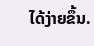ໄດ້ງ່າຍຂຶ້ນ.